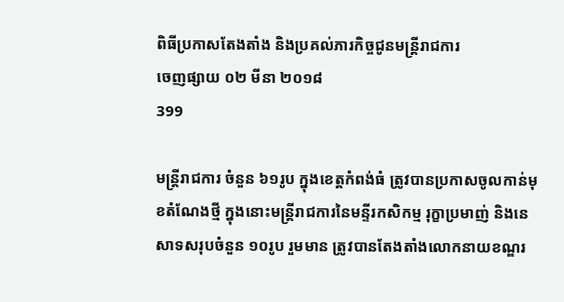ពិធីប្រកាសតែងតាំង និងប្រគល់ភារកិច្ចជូនមន្រ្តីរាជការ
ចេញផ្សាយ ០២ មីនា ២០១៨
399

មន្ត្រីរាជការ ចំនួន ៦១រូប ក្នុងខេត្តកំពង់ធំ ត្រូវបានប្រកាសចូលកាន់មុខតំណែងថ្មី ក្នុងនោះមន្រ្តីរាជការនៃមន្ទីរកសិកម្ម រុក្ខាប្រមាញ់ និងនេសាទសរុបចំនួន ១០រូប រួមមាន ត្រូវបានតែងតាំងលោកនាយខណ្ឌរ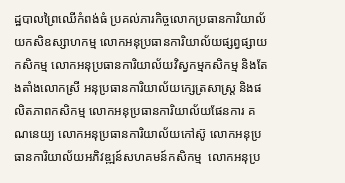ដ្ឋបាលព្រៃឈើកំពង់ធំ ប្រគល់ភារកិច្ចលោកប្រធានការិយាល័យកសិឧស្សាហកម្ម លោកអនុប្រធានការិយាល័យផ្សព្វផ្សាយកសិកម្ម លោកអនុប្រធានការិយាល័យវិស្វកម្មកសិកម្ម និងតែងតាំងលោកស្រី អនុប្រធានការិយាល័យក្សេត្រសាស្រ្ត និងផលិតភាពកសិកម្ម លោកអនុប្រធានការិយាល័យផែនការ គណនេយ្យ លោកអនុប្រធានការិយាល័យកៅស៊ូ លោកអនុប្រធានការិយាល័យអភិវឌ្ឍន៍សហគមន៍កសិកម្ម  លោកអនុប្រ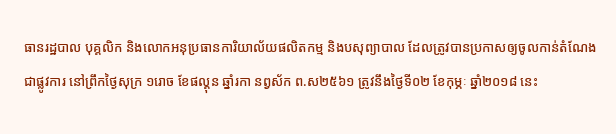ធានរដ្ឋបាល បុគ្គលិក និងលោកអនុប្រធានការិយាល័យផលិតកម្ម និងបសុព្យាបាល ដែលត្រូវបានប្រកាសឲ្យចូលកាន់តំណែងជាផ្លូវការ នៅព្រឹកថ្ងៃសុក្រ ១រោច ខែផល្គុន ឆ្នាំរកា នព្វស័ក ព.ស២៥៦១ ត្រូវនឹងថ្ងៃទី០២ ខែកុម្ភៈ ឆ្នាំ២០១៨ នេះ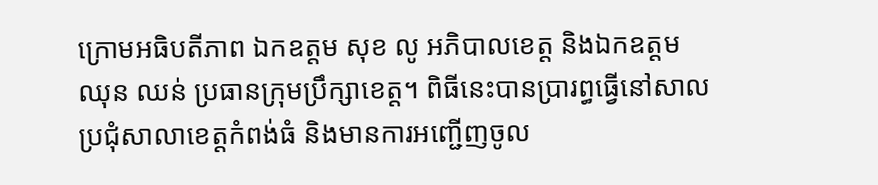ក្រោមអធិបតីភាព ឯកឧត្តម សុខ លូ អភិបាលខេត្ត និងឯកឧត្តម ឈុន ឈន់ ប្រធានក្រុមប្រឹក្សាខេត្ត។ ពិធីនេះបានប្រារព្ធធ្វើនៅសាលប្រជុំសាលាខេត្តកំពង់ធំ និងមានការអញ្ជើញចូល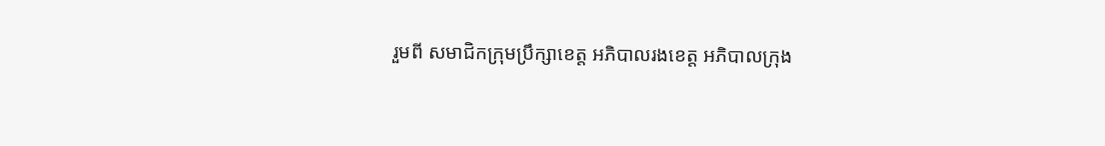រួមពី សមាជិកក្រុមប្រឹក្សាខេត្ត អភិបាលរងខេត្ត អភិបាលក្រុង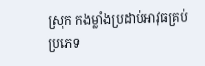ស្រុក កងម្លាំងប្រដាប់អាវុធគ្រប់ប្រភេទ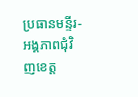ប្រធានមន្ទីរ-អង្គភាពជុំវិញខេត្ត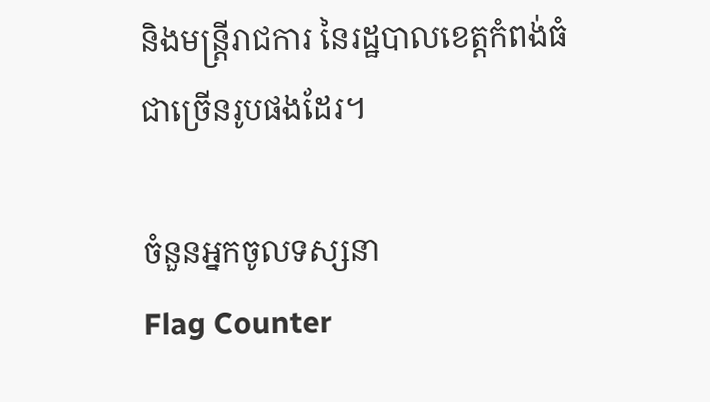និងមន្រ្តីរាជការ នៃរដ្ឋបាលខេត្តកំពង់ធំជាច្រើនរូបផងដែរ។

ចំនួនអ្នកចូលទស្សនា
Flag Counter